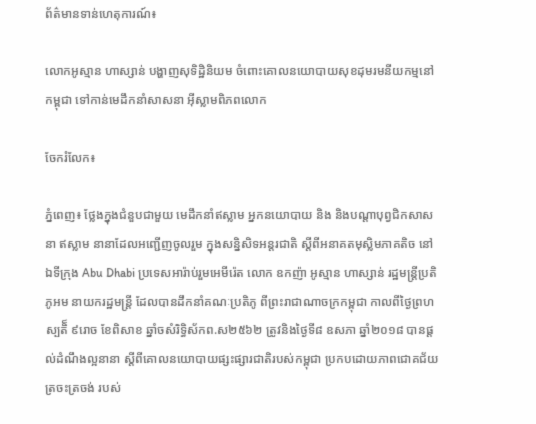ព័ត៌មានទាន់ហេតុការណ៍៖

លោកអូស្មាន ហាស្សាន់ បង្ហាញសុទិដ្ឋិនិយម ចំពោះគោលនយោបាយសុខដុមរមនីយកម្មនៅកម្ពុជា ទៅកាន់មេដឹកនាំសាសនា អ៊ីស្លាមពិភពលោក

ចែករំលែក៖

ភ្នំពេញ៖ ថ្លែងក្នុងជំនួបជាមួយ មេដឹកនាំឥស្លាម អ្នកនយោបាយ និង និងបណ្តាបុព្វជិកសាសនា ឥស្លាម នានាដែលអញ្ជើញចូលរួម ក្នុងសន្និសិទអន្តរជាតិ ស្តីពីអនាគតមុស្លិមភាគតិច នៅឯទីក្រុង Abu Dhabi ប្រទេសអារ៉ាប់រួមអេមីរ៉េត លោក ឧកញ៉ា អូស្មាន ហាស្សាន់ រដ្ឋមន្រ្តីប្រតិភូអម នាយករដ្ឋមន្រ្តី ដែលបានដឹកនាំគណៈប្រតិភូ ពីព្រះរាជាណាចក្រកម្ពុជា កាលពីថ្ងៃព្រហស្បតិ៏ ៩រោច ខែពិសាខ ឆ្នាំចសំរិទ្ធិស័កព.ស២៥៦២ ត្រូវនិងថ្ងៃទី៨ ឧសភា ឆ្នាំ២០១៨ បានផ្ដល់ដំណឹងល្អនានា ស្តីពីគោលនយោបាយផ្សះផ្សារជាតិរបស់កម្ពុជា ប្រកបដោយភាពជោគជ័យត្រចះត្រចង់ របស់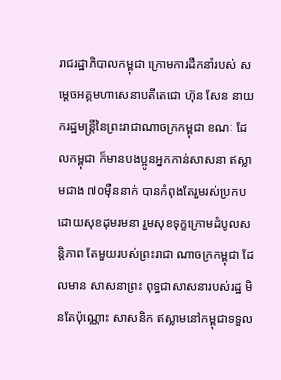រាជរដ្ឋាភិបាលកម្ពុជា ក្រោមការដឹកនាំរបស់ សម្តេចអគ្គមហាសេនាបតីតេជោ ហ៊ុន សែន នាយករដ្ឋមន្រ្តីនៃព្រះរាជាណាចក្រកម្ពុជា ខណៈ ដែលកម្ពុជា ក៏មានបងប្អូនអ្នកកាន់សាសនា ឥស្លាមជាង ៧០ម៉ឺននាក់ បានកំពុងតែរួមរស់ប្រកបដោយសុខដុមរមនា រួមសុខទុក្ខក្រោមដំបូលសន្តិភាព តែមួយរបស់ព្រះរាជា ណាចក្រកម្ពុជា ដែលមាន សាសនាព្រះ ពុទ្ធជាសាសនារបស់រដ្ឋ មិនតែប៉ុណ្ណោះ សាសនិក ឥស្លាមនៅកម្ពុជាទទួល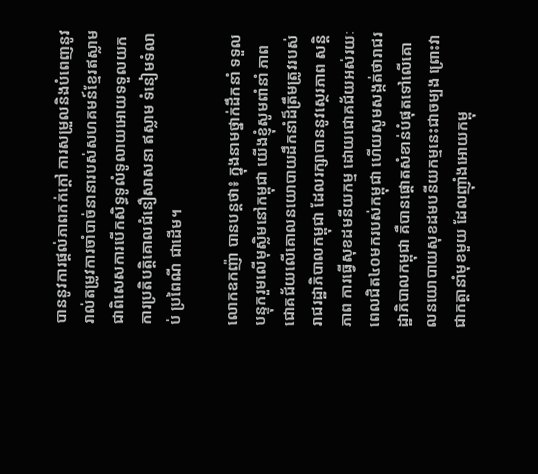បាននូវការផ្តល់ភាពកក់ក្តៅ ការសម្រួលនិងបំពេញនូវរាល់តម្រូវការចាំបាច់នានារបស់សហគមន៍ខ្មែរឥស្លាម ជាពិសេសការបើកសិទ្ធទូលំទូលាយអោយទទួលយកការប្រតិបត្តិគោលជំនឿសាសនា ឥស្លាម ទំនៀមទំលាប់ ប្រពៃណី ជាដើម។

លោកឧកញ៉ា បានបន្តថា៖ ក្នុងនាមថ្នាក់ដឹកនាំ ទទួលបន្ទុករួមលើមុស្លិមនៅកម្ពុជា យើងខ្ញុំសូមពាំនាំ ភាពជោគជ័យលើគោលនយោបាយដឹកនាំដ៏ត្រឹមត្រូវរបស់រាជរដ្ឋាភិបាលកម្ពុជា ដែលរក្សាបាននូវស្ថេរភាព សន្តិភាព ការធ្វើសុខដមនីយកម្ម ដោយជោគជ័យអស់រយៈពេលជិត៤០មករបស់កម្ពុជា ហើយសូមសង្កត់ថារាជរដ្ឋាភិបាលកម្ពុជា គឺបានផ្តោតសំខាន់បំផុតទៅលើគោលនយោបាយសុខដមបនីយកម្មនេះជាចម្បង ព្រោះវាជាកត្តានាំមុខមួយ ដែលញ៉ាំងអោយកម្ពុ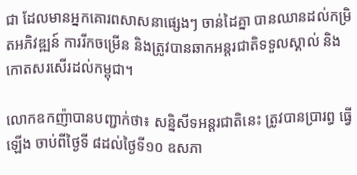ជា ដែលមានអ្នកគោរពសាសនាផ្សេងៗ ចាន់ដៃគ្នា បានឈានដល់កម្រិតអភិវឌ្ឍន៍ ការរីកចម្រើន និងត្រូវបានឆាកអន្តរជាតិទទួលស្គាល់ និងកោតសរសើរដល់កម្ពុជា។

លោកឧកញ៉ាបានបញ្ជាក់ថា៖ សន្និសីទអន្ដរជាតិនេះ ត្រូវបានប្រារព្ធ ធ្វើឡើង ចាប់ពីថ្ងៃទី ៨ដល់ថ្ងៃទី១០ ឧសភា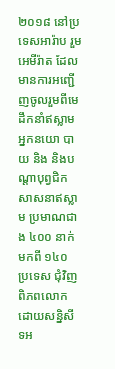២០១៨ នៅប្រទេសអារ៉ាប រួមអេមីរ៉ាត ដែលមានការអញ្ជើញចូលរួមពីមេដឹកនាំឥស្លាម អ្នកនយោ បាយ និង និងបណ្តាបុព្វជិកសាសនាឥស្លាម ប្រមាណជាង ៤០០ នាក់ មកពី ១៤០ ប្រទេស ជុំវិញពិភពលោក ដោយសន្និសីទអ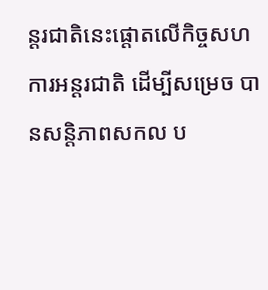ន្ដរជាតិនេះផ្តោតលើកិច្ចសហ ការអន្តរជាតិ ដើម្បីសម្រេច បានសន្តិភាពសកល ប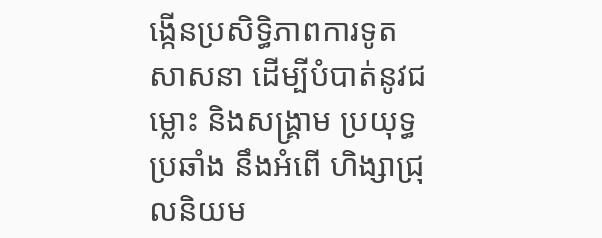ង្កើនប្រសិទ្ធិភាពការទូត សាសនា ដើម្បីបំបាត់នូវជម្លោះ និងសង្គ្រាម ប្រយុទ្ធប្រឆាំង នឹងអំពើ ហិង្សាជ្រុលនិយម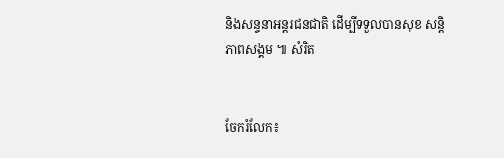និងសន្ទនាអន្តរជនជាតិ ដើម្បីទទួលបានសុខ សន្តិភាពសង្គម ៕ សំរិត


ចែករំលែក៖